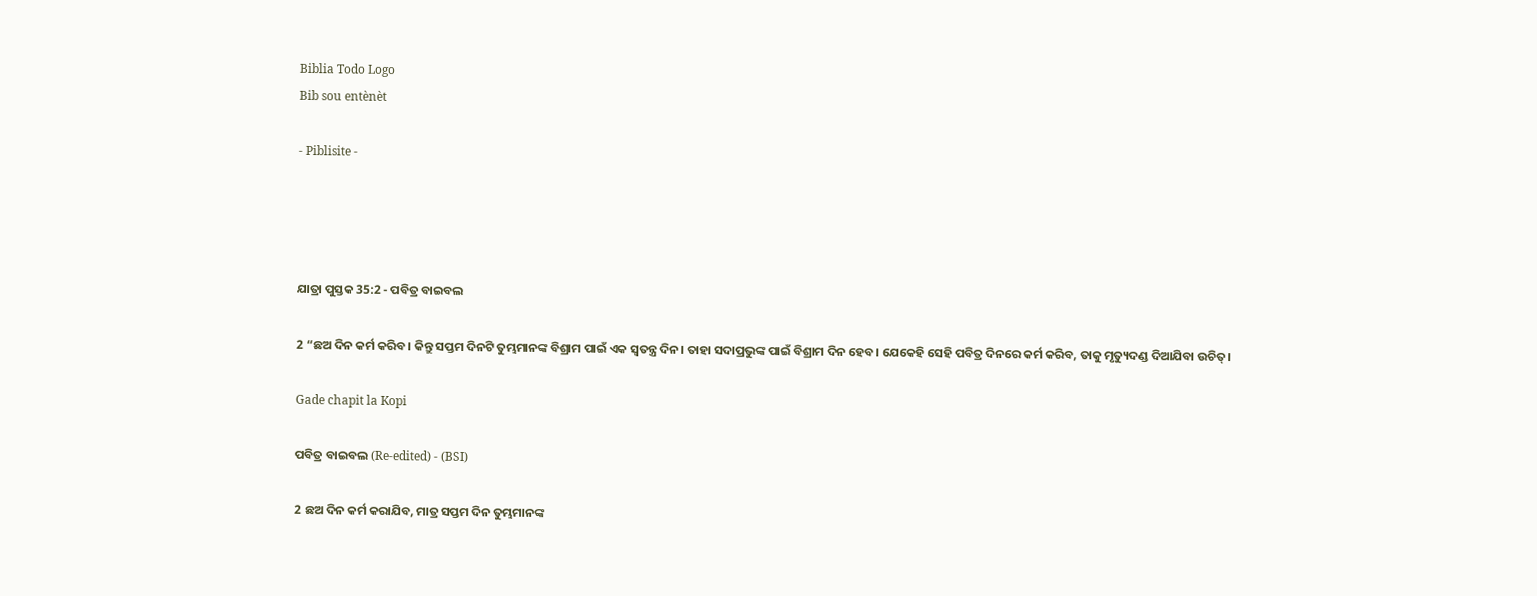Biblia Todo Logo
Bib sou entènèt

- Piblisite -




ଯାତ୍ରା ପୁସ୍ତକ 35:2 - ପବିତ୍ର ବାଇବଲ

2 “ଛଅ ଦିନ କର୍ମ କରିବ। କିନ୍ତୁ ସପ୍ତମ ଦିନଟି ତୁମ୍ଭମାନଙ୍କ ବିଶ୍ରାମ ପାଇଁ ଏକ ସ୍ୱତନ୍ତ୍ର ଦିନ। ତାହା ସଦାପ୍ରଭୁଙ୍କ ପାଇଁ ବିଶ୍ରାମ ଦିନ ହେବ। ଯେକେହି ସେହି ପବିତ୍ର ଦିନରେ କର୍ମ କରିବ, ତାକୁ ମୃତ୍ୟୁଦଣ୍ଡ ଦିଆଯିବା ଉଚିତ୍।

Gade chapit la Kopi

ପବିତ୍ର ବାଇବଲ (Re-edited) - (BSI)

2 ଛଅ ଦିନ କର୍ମ କରାଯିବ, ମାତ୍ର ସପ୍ତମ ଦିନ ତୁମ୍ଭମାନଙ୍କ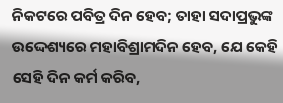ନିକଟରେ ପବିତ୍ର ଦିନ ହେବ; ତାହା ସଦାପ୍ରଭୁଙ୍କ ଉଦ୍ଦେଶ୍ୟରେ ମହାବିଶ୍ରାମଦିନ ହେବ, ଯେ କେହି ସେହି ଦିନ କର୍ମ କରିବ,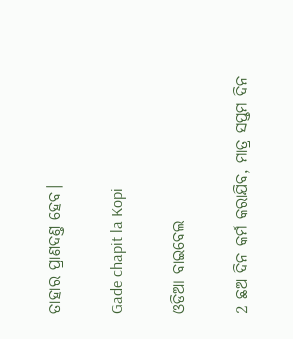ତାହାର ପ୍ରାଣଦଣ୍ତ ହେବ।

Gade chapit la Kopi

ଓଡିଆ ବାଇବେଲ

2 ଛଅ ଦିନ କର୍ମ କରାଯିବ, ମାତ୍ର ସପ୍ତମ ଦିନ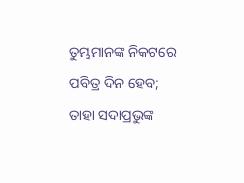ତୁମ୍ଭମାନଙ୍କ ନିକଟରେ ପବିତ୍ର ଦିନ ହେବ; ତାହା ସଦାପ୍ରଭୁଙ୍କ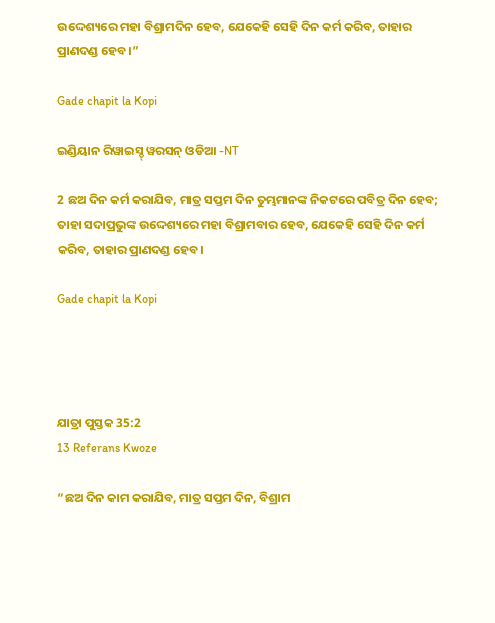ଉଦ୍ଦେଶ୍ୟରେ ମହା ବିଶ୍ରାମଦିନ ହେବ, ଯେକେହି ସେହି ଦିନ କର୍ମ କରିବ, ତାହାର ପ୍ରାଣଦଣ୍ଡ ହେବ।”

Gade chapit la Kopi

ଇଣ୍ଡିୟାନ ରିୱାଇସ୍ଡ୍ ୱରସନ୍ ଓଡିଆ -NT

2 ଛଅ ଦିନ କର୍ମ କରାଯିବ, ମାତ୍ର ସପ୍ତମ ଦିନ ତୁମ୍ଭମାନଙ୍କ ନିକଟରେ ପବିତ୍ର ଦିନ ହେବ; ତାହା ସଦାପ୍ରଭୁଙ୍କ ଉଦ୍ଦେଶ୍ୟରେ ମହା ବିଶ୍ରାମବାର ହେବ, ଯେକେହି ସେହି ଦିନ କର୍ମ କରିବ, ତାହାର ପ୍ରାଣଦଣ୍ଡ ହେବ।

Gade chapit la Kopi




ଯାତ୍ରା ପୁସ୍ତକ 35:2
13 Referans Kwoze

“ଛଅ ଦିନ କାମ କରାଯିବ, ମାତ୍ର ସପ୍ତମ ଦିନ, ବିଶ୍ରାମ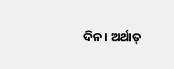ଦିନ। ଅର୍ଥାତ୍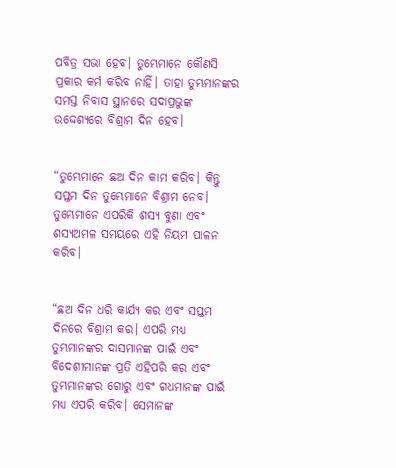ପବିତ୍ର ସଭା ହେବ। ତୁମ୍ଭେମାନେ କୌଣସି ପ୍ରକାର କର୍ମ କରିବ ନାହିଁ। ତାହା ତୁମ୍ଭମାନଙ୍କର ସମସ୍ତ ନିବାସ ସ୍ଥାନରେ ସଦାପ୍ରଭୁଙ୍କ ଉଦ୍ଦେଶ୍ୟରେ ବିଶ୍ରାମ ଦିନ ହେବ।


“ତୁମ୍ଭେମାନେ ଛଅ ଦିନ କାମ କରିବ। କିନ୍ତୁ ସପ୍ତମ ଦିନ ତୁମ୍ଭେମାନେ ବିଶ୍ରାମ ନେବ। ତୁମ୍ଭେମାନେ ଏପରିକି ଶସ୍ୟ ବୁଣା ଏବଂ ଶସ୍ୟଅମଳ ସମୟରେ ଏହି ନିୟମ ପାଳନ କରିବ।


“ଛଅ ଦିନ ଧରି କାର୍ଯ୍ୟ କର ଏବଂ ସପ୍ତମ ଦିନରେ ବିଶ୍ରାମ କର। ଏପରି ମଧ୍ୟ ତୁମ୍ଭମାନଙ୍କର ଦାସମାନଙ୍କ ପାଇଁ ଏବଂ ବିଦେଶୀମାନଙ୍କ ପ୍ରତି ଏହିପରି କର ଏବଂ ତୁମ୍ଭମାନଙ୍କର ଗୋରୁ ଏବଂ ଗଧମାନଙ୍କ ପାଇଁ ମଧ୍ୟ ଏପରି କରିବ। ସେମାନଙ୍କ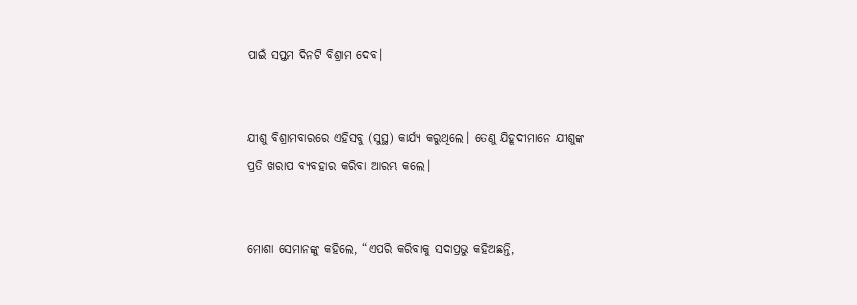ପାଇଁ ସପ୍ତମ ଦିନଟି ବିଶ୍ରାମ ଦେବ।


ଯୀଶୁ ବିଶ୍ରାମବାରରେ ଏହିସବୁ (ସୁସ୍ଥ) କାର୍ଯ୍ୟ କରୁଥିଲେ। ତେଣୁ ଯିହୂଦୀମାନେ ଯୀଶୁଙ୍କ ପ୍ରତି ଖରାପ ବ୍ୟବହାର କରିବା ଆରମ୍ଭ କଲେ।


ମୋଶା ସେମାନଙ୍କୁ କହିଲେ, “ଏପରି କରିବାକୁ ସଦାପ୍ରଭୁ କହିଅଛନ୍ତି,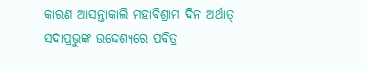କାରଣ ଆସନ୍ତାକାଲି ମହାବିଶ୍ରାମ ଦିନ ଅର୍ଥାତ୍ ସଦାପ୍ରଭୁଙ୍କ ଉଦ୍ଦେଶ୍ୟରେ ପବିତ୍ର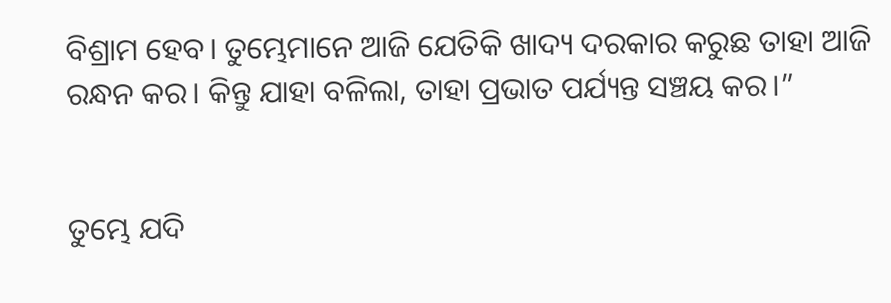ବିଶ୍ରାମ ହେବ। ତୁମ୍ଭେମାନେ ଆଜି ଯେତିକି ଖାଦ୍ୟ ଦରକାର କରୁଛ ତାହା ଆଜି ରନ୍ଧନ କର। କିନ୍ତୁ ଯାହା ବଳିଲା, ତାହା ପ୍ରଭାତ ପର୍ଯ୍ୟନ୍ତ ସଞ୍ଚୟ କର।”


ତୁମ୍ଭେ ଯଦି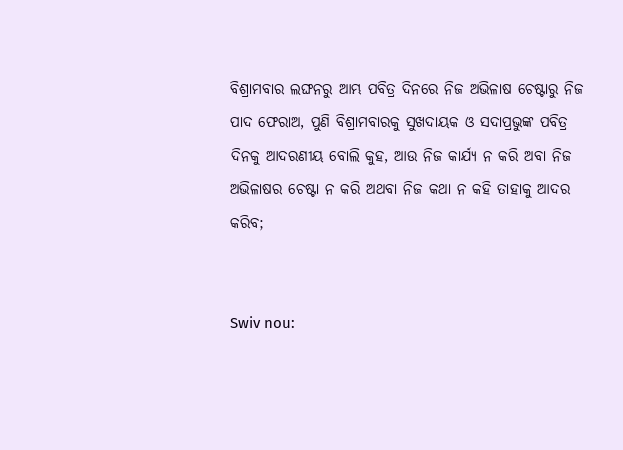ବିଶ୍ରାମବାର ଲଙ୍ଘନରୁ ଆମ୍ଭ ପବିତ୍ର ଦିନରେ ନିଜ ଅଭିଳାଷ ଚେଷ୍ଟାରୁ ନିଜ ପାଦ ଫେରାଅ, ପୁଣି ବିଶ୍ରାମବାରକୁ ସୁଖଦାୟକ ଓ ସଦାପ୍ରଭୁଙ୍କ ପବିତ୍ର ଦିନକୁ ଆଦରଣୀୟ ବୋଲି କୁହ, ଆଉ ନିଜ କାର୍ଯ୍ୟ ନ କରି ଅବା ନିଜ ଅଭିଳାଷର ଚେଷ୍ଟା ନ କରି ଅଥବା ନିଜ କଥା ନ କହି ତାହାକୁ ଆଦର କରିବ;


Swiv nou: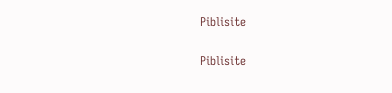Piblisite


Piblisite